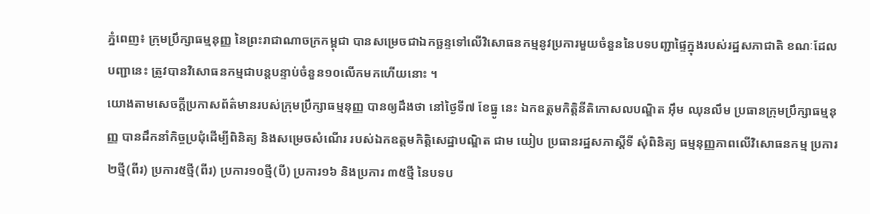ភ្នំពេញ៖ ក្រុមប្រឹក្សាធម្មនុញ្ញ នៃព្រះរាជាណាចក្រកម្ពុជា បានសម្រេចជាឯកច្ឆន្ទទៅលើវិសោធនកម្មនូវប្រការមួយចំនួននៃបទបញ្ជាផ្ទៃក្នុងរបស់រដ្ឋសភាជាតិ ខណៈដែលបញ្ជានេះ ត្រូវបានវិសោធនកម្មជាបន្តបន្ទាប់ចំនួន១០លើកមកហើយនោះ ។
យោងតាមសេចក្តីប្រកាសព័ត៌មានរបស់ក្រុមប្រឹក្សាធម្មនុញ្ញ បានឲ្យដឹងថា នៅថ្ងៃទី៧ ខែធ្នូ នេះ ឯកឧត្តមកិត្តិនីតិកោសលបណ្ឌិត អ៊ឹម ឈុនលឹម ប្រធានក្រុមប្រឹក្សាធម្មនុញ្ញ បានដឹកនាំកិច្ចប្រជុំដើម្បីពិនិត្យ និងសម្រេចសំណើរ របស់ឯកឧត្តមកិត្តិសេដ្ឋាបណ្ឌិត ជាម យៀប ប្រធានរដ្ឋសភាស្ដីទី សុំពិនិត្យ ធម្មនុញ្ញភាពលើវិសោធនកម្ម ប្រការ២ថ្មី(ពីរ) ប្រការ៥ថ្មី(ពីរ) ប្រការ១០ថ្មី(បី) ប្រការ១៦ និងប្រការ ៣៥ថ្មី នៃបទប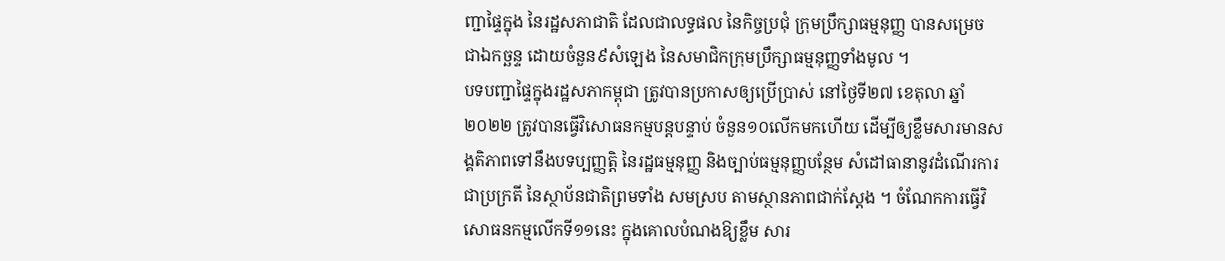ញ្ជាផ្ទៃក្នុង នៃរដ្ឋសភាជាតិ ដែលជាលទ្ធផល នៃកិច្ចប្រជុំ ក្រុមប្រឹក្សាធម្មនុញ្ញ បានសម្រេច ជាឯកច្ឆន្ទ ដោយចំនួន៩សំឡេង នៃសមាជិកក្រុមប្រឹក្សាធម្មនុញ្ញទាំងមូល ។
បទបញ្ជាផ្ទៃក្នុងរដ្ឋសភាកម្ពុជា ត្រូវបានប្រកាសឲ្យប្រើប្រាស់ នៅថ្ងៃទី២៧ ខេតុលា ឆ្នាំ២០២២ ត្រូវបានធ្វើវិសោធនកម្មបន្តបន្ទាប់ ចំនួន១០លើកមកហើយ ដើម្បីឲ្យខ្លឹមសារមានសង្គតិភាពទៅនឹងបទប្បញ្ញត្តិ នៃរដ្ឋធម្មនុញ្ញ និងច្បាប់ធម្មនុញ្ញបន្ថែម សំដៅធានានូវដំណើរការជាប្រក្រតី នៃស្ថាប័នជាតិព្រមទាំង សមស្រប តាមស្ថានភាពជាក់ស្ដែង ។ ចំណែកការធ្វើវិសោធនកម្មលើកទី១១នេះ ក្នុងគោលបំណងឱ្យខ្លឹម សារ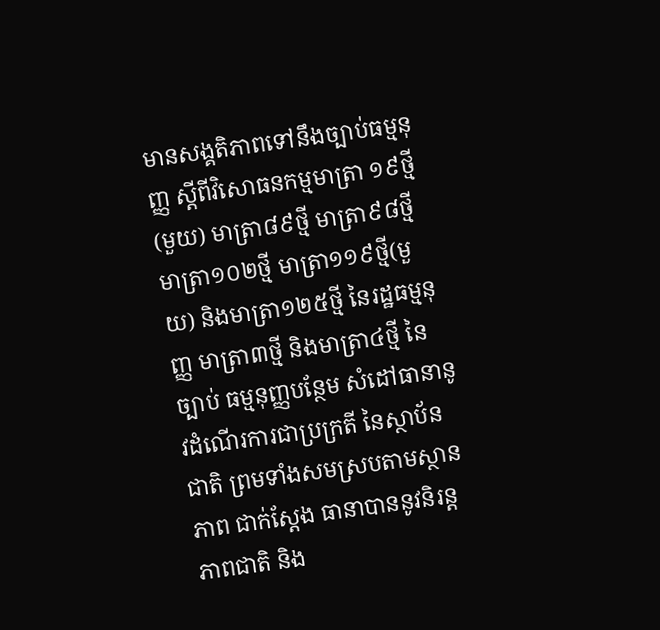មានសង្គតិភាពទៅនឹងច្បាប់ធម្មនុញ្ញ ស្តីពីវិសោធនកម្មមាត្រា ១៩ថ្មី (មួយ) មាត្រា៨៩ថ្មី មាត្រា៩៨ថ្មី មាត្រា១០២ថ្មី មាត្រា១១៩ថ្មី(មួយ) និងមាត្រា១២៥ថ្មី នៃរដ្ឋធម្មនុញ្ញ មាត្រា៣ថ្មី និងមាត្រា៤ថ្មី នៃច្បាប់ ធម្មនុញ្ញបន្ថែម សំដៅធានានូវដំណើរការជាប្រក្រតី នៃស្ថាប័នជាតិ ព្រមទាំងសមស្របតាមស្ថានភាព ជាក់ស្ដែង ធានាបាននូវនិរន្តភាពជាតិ និង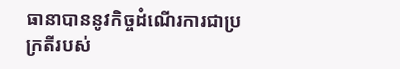ធានាបាននូវកិច្ចដំណើរការជាប្រក្រតីរបស់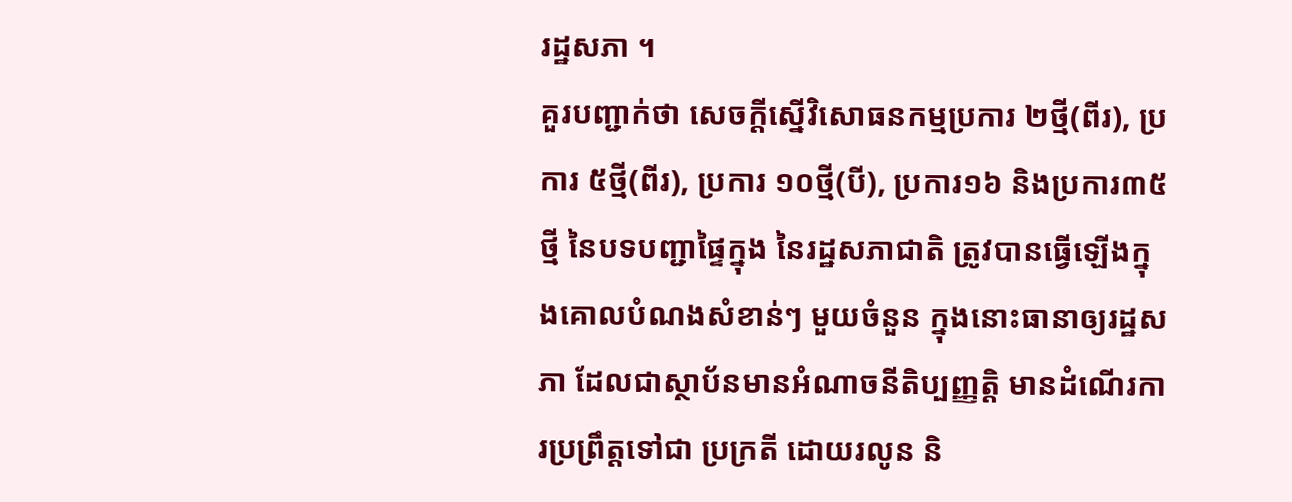រដ្ឋសភា ។
គួរបញ្ជាក់ថា សេចក្តីស្នើវិសោធនកម្មប្រការ ២ថ្មី(ពីរ), ប្រការ ៥ថ្មី(ពីរ), ប្រការ ១០ថ្មី(បី), ប្រការ១៦ និងប្រការ៣៥ថ្មី នៃបទបញ្ជាផ្ទៃក្នុង នៃរដ្ឋសភាជាតិ ត្រូវបានធ្វើឡើងក្នុងគោលបំណងសំខាន់ៗ មួយចំនួន ក្នុងនោះធានាឲ្យរដ្ឋសភា ដែលជាស្ថាប័នមានអំណាចនីតិប្បញ្ញត្តិ មានដំណើរការប្រព្រឹត្តទៅជា ប្រក្រតី ដោយរលូន និ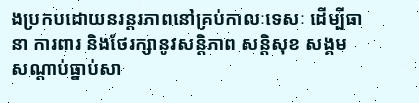ងប្រកបដោយនរន្តរភាពនៅគ្រប់កាលៈទេសៈ ដើម្បីធានា ការពារ និងថែរក្សានូវសន្តិភាព សន្តិសុខ សង្គម សណ្ដាប់ធ្នាប់សា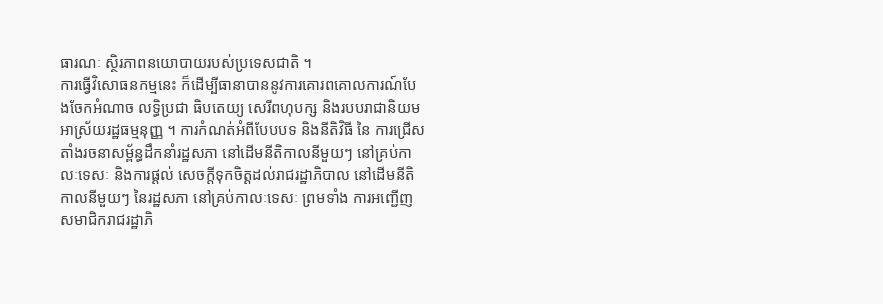ធារណៈ ស្ថិរភាពនយោបាយរបស់ប្រទេសជាតិ ។
ការធ្វើវិសោធនកម្មនេះ ក៏ដើម្បីធានាបាននូវការគោរពគោលការណ៍បែងចែកអំណាច លទ្ធិប្រជា ធិបតេយ្យ សេរីពហុបក្ស និងរបបរាជានិយមអាស្រ័យរដ្ឋធម្មនុញ្ញ ។ ការកំណត់អំពីបែបបទ និងនីតិវិធី នៃ ការជ្រើសតាំងរចនាសម្ព័ន្ធដឹកនាំរដ្ឋសភា នៅដើមនីតិកាលនីមួយៗ នៅគ្រប់កាលៈទេសៈ និងការផ្ដល់ សេចក្តីទុកចិត្តដល់រាជរដ្ឋាភិបាល នៅដើមនីតិកាលនីមួយៗ នៃរដ្ឋសភា នៅគ្រប់កាលៈទេសៈ ព្រមទាំង ការអញ្ជើញសមាជិករាជរដ្ឋាភិ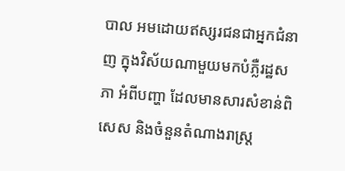បាល អមដោយឥស្សរជនជាអ្នកជំនាញ ក្នុងវិស័យណាមួយមកបំភ្លឺរដ្ឋសភា អំពីបញ្ហា ដែលមានសារសំខាន់ពិសេស និងចំនួនតំណាងរាស្ត្រ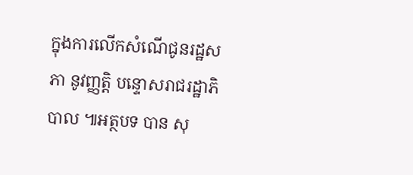ក្នុងការលើកសំណើជូនរដ្ឋសភា នូវញ្ញត្តិ បន្ទោសរាជរដ្ឋាភិបាល ៕អត្ថបទ បាន សុ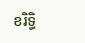ខរិទ្ធិ